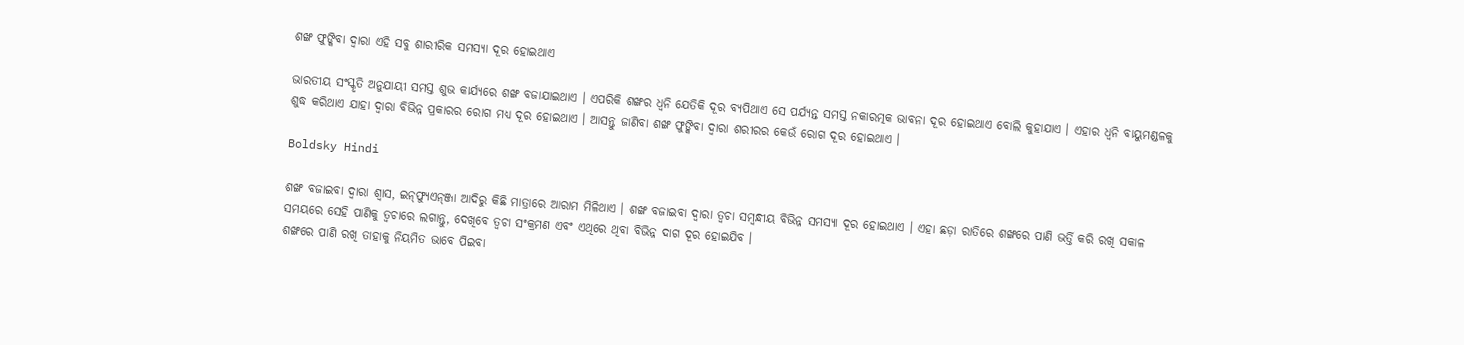ଶଙ୍ଖ ଫୁଙ୍କିବା ଦ୍ୱାରା ଏହି ସବୁ ଶାରୀରିକ ସମସ୍ୟା ଦୂର ହୋଇଥାଏ

ଭାରତୀୟ ସଂସ୍କୃତି ଅନୁଯାୟୀ ସମସ୍ତ ଶୁଭ କାର୍ଯ୍ୟରେ ଶଙ୍ଖ ବଜାଯାଇଥାଏ । ଏପରିକି ଶଙ୍ଖର ଧ୍ୱନି ଯେତିକି ଦୂର ବ୍ୟପିଥାଏ ସେ ପର୍ଯ୍ୟନ୍ତ ସମସ୍ତ ନକାରତ୍ମକ ଭାବନା ଦୂର ହୋଇଥାଏ ବୋଲି କୁହାଯାଏ । ଏହାର ଧ୍ୱନି ବାୟୁମଣ୍ଡଳକୁ ଶୁଦ୍ଧ କରିଥାଏ ଯାହା ଦ୍ୱାରା ବିଭିନ୍ନ ପ୍ରକାରର ରୋଗ ମଧ୍ୟ ଦୂର ହୋଇଥାଏ । ଆସନ୍ତୁ ଜାଣିବା ଶଙ୍ଖ ଫୁଙ୍କିବା ଦ୍ୱାରା ଶରୀରର କେଉଁ ରୋଗ ଦୂର ହୋଇଥାଏ ।

Boldsky Hindi

ଶଙ୍ଖ ବଜାଇବା ଦ୍ୱାରା ଶ୍ୱାସ, ଇନ୍‌ଫ୍ୟୁଏନ୍‌ଞ୍ଜା ଆଦିରୁ କିଛି ମାତ୍ରାରେ ଆରାମ ମିଳିଥାଏ । ଶଙ୍ଖ ବଜାଇବା ଦ୍ୱାରା ତ୍ୱଚା ସମ୍ବନ୍ଧୀୟ ବିଭିନ୍ନ ସମସ୍ୟା ଦୂର ହୋଇଥାଏ । ଏହା ଛଡ଼ା ରାତିରେ ଶଙ୍ଖରେ ପାଣି ଭର୍ତ୍ତି କରି ରଖି ସକାଳ ସମୟରେ ସେହି ପାଣିକୁ ତ୍ୱଚାରେ ଲଗାନ୍ତୁ, ଦେଖିବେ ତ୍ୱଚା ସଂକ୍ରମଣ ଏବଂ ଏଥିରେ ଥିବା ବିଭିନ୍ନ ଦାଗ ଦୂର ହୋଇଯିବ ।
ଶଙ୍ଖରେ ପାଣି ରଖି ତାହାକୁ ନିୟମିତ ଭାବେ ପିଇବା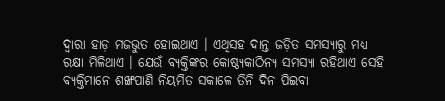ଦ୍ୱାରା ହାଡ଼ ମଜଭୁତ ହୋଇଥାଏ । ଏଥିସହ ଦାନ୍ତ ଜଡ଼ିତ ସମସ୍ୟାରୁ ମଧ୍ୟ ରକ୍ଷା ମିଳିଥାଏ । ଯେଉଁ ବ୍ୟକ୍ତିଙ୍କର କୋଷ୍ଠ୍ୟକାଠିନ୍ୟ ସମସ୍ୟା ରହିଥାଏ ସେହି ବ୍ୟକ୍ତିମାନେ ଶଙ୍ଖପାଣି ନିୟମିତ ସକାଳେ ତିନି ଦିନ ପିଇବା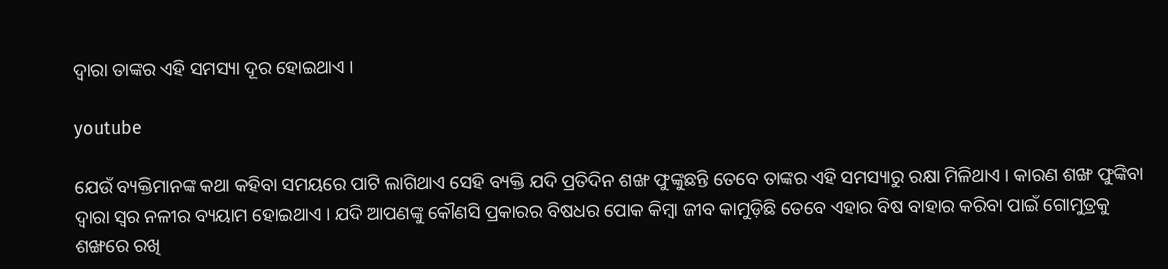ଦ୍ୱାରା ତାଙ୍କର ଏହି ସମସ୍ୟା ଦୂର ହୋଇଥାଏ ।

youtube

ଯେଉଁ ବ୍ୟକ୍ତିମାନଙ୍କ କଥା କହିବା ସମୟରେ ପାଟି ଲାଗିଥାଏ ସେହି ବ୍ୟକ୍ତି ଯଦି ପ୍ରତିଦିନ ଶଙ୍ଖ ଫୁଙ୍କୁଛନ୍ତି ତେବେ ତାଙ୍କର ଏହି ସମସ୍ୟାରୁ ରକ୍ଷା ମିଳିଥାଏ । କାରଣ ଶଙ୍ଖ ଫୁଙ୍କିବା ଦ୍ୱାରା ସ୍ୱର ନଳୀର ବ୍ୟୟାମ ହୋଇଥାଏ । ଯଦି ଆପଣଙ୍କୁ କୌଣସି ପ୍ରକାରର ବିଷଧର ପୋକ କିମ୍ବା ଜୀବ କାମୁଡ଼ିଛି ତେବେ ଏହାର ବିଷ ବାହାର କରିବା ପାଇଁ ଗୋମୁତ୍ରକୁ ଶଙ୍ଖରେ ରଖି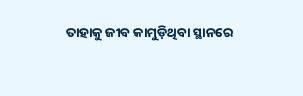ତାହାକୁ ଜୀବ କାମୁଡ଼ିଥିବା ସ୍ଥାନରେ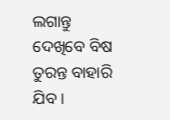ଲଗାନ୍ତୁ ଦେଖିବେ ବିଷ ତୁରନ୍ତ ବାହାରି ଯିବ ।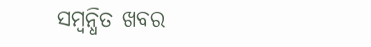ସମ୍ବନ୍ଧିତ ଖବର